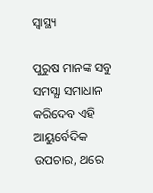ସ୍ୱାସ୍ଥ୍ୟ

ପୁରୁଷ ମାନଙ୍କ ସବୁ ସମସ୍ଯା ସମାଧାନ କରିଦେବ ଏହି ଆୟୁର୍ବେଦିକ ଉପଚାର, ଥରେ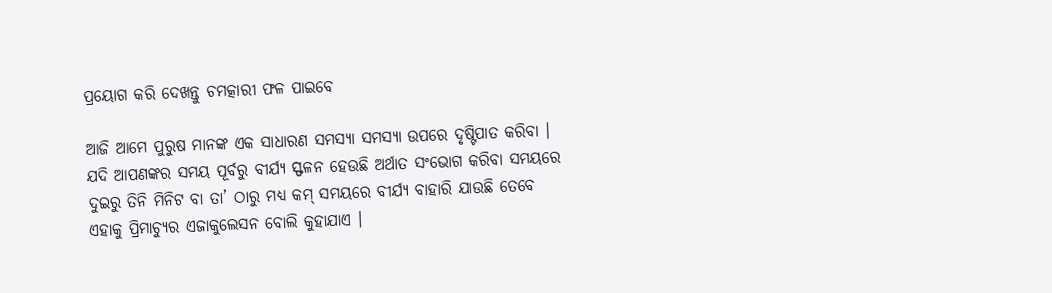ପ୍ରୟୋଗ କରି ଦେଖନ୍ତୁ ଚମତ୍କାରୀ ଫଳ ପାଇବେ

ଆଜି ଆମେ ପୁରୁଷ ମାନଙ୍କ ଏକ ସାଧାରଣ ସମସ୍ଯା ସମସ୍ଯା ଉପରେ ଦୃଷ୍ଟିପାତ କରିବା । ଯଦି ଆପଣଙ୍କର ସମୟ ପୂର୍ବରୁ ବୀର୍ଯ୍ୟ ସ୍ଫଳନ ହେଉଛି ଅର୍ଥାତ ସଂଭୋଗ କରିବା ସମୟରେ ଦୁଇରୁ ତିନି ମିନିଟ ବା ତା’ ଠାରୁ ମଧ୍ୟ କମ୍ ସମୟରେ ବୀର୍ଯ୍ୟ ବାହାରି ଯାଉଛି ତେବେ ଏହାକୁ ପ୍ରିମାଚ୍ଯୁର ଏଜାକୁଲେସନ ବୋଲି କୁହାଯାଏ ।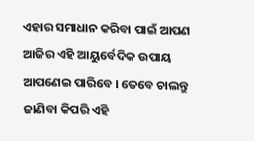ଏହାର ସମାଧାନ କରିବା ପାଇଁ ଆପଣ ଆଜିର ଏହି ଆୟୁର୍ବେଦିକ ଉପାୟ ଆପଣେଇ ପାରିବେ । ତେବେ ଚାଲନ୍ତୁ ଜାଣିବା କିପରି ଏହି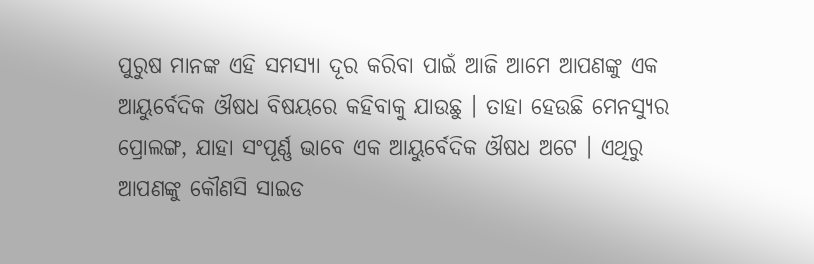ପୁରୁଷ ମାନଙ୍କ ଏହି ସମସ୍ୟା ଦୂର କରିବା ପାଇଁ ଆଜି ଆମେ ଆପଣଙ୍କୁ ଏକ ଆୟୁର୍ବେଦିକ ଔଷଧ ବିଷୟରେ କହିବାକୁ ଯାଉଛୁ । ତାହା ହେଉଛି ମେନସ୍ୟୁର ପ୍ରୋଲଙ୍ଗ, ଯାହା ସଂପୂର୍ଣ୍ଣ ଭାବେ ଏକ ଆୟୁର୍ବେଦିକ ଔଷଧ ଅଟେ । ଏଥିରୁ ଆପଣଙ୍କୁ କୌଣସି ସାଇଡ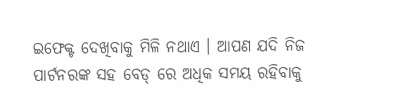ଇଫେକ୍ଟ ଦେଖିବାକୁ ମିଳି ନଥାଏ । ଆପଣ ଯଦି ନିଜ ପାର୍ଟନରଙ୍କ ସହ ବେଡ୍ ରେ ଅଧିକ ସମୟ ରହିବାକୁ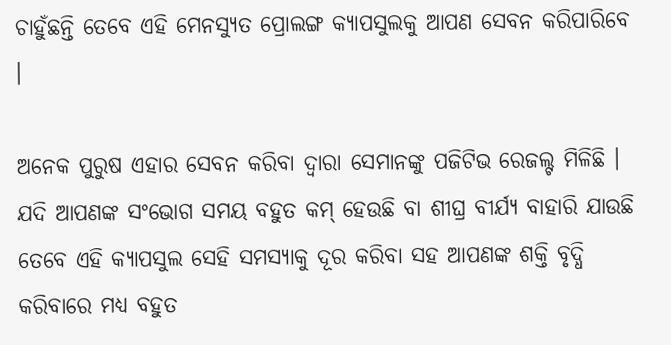ଚାହୁଁଛନ୍ତି ତେବେ ଏହି ମେନସ୍ୟୁତ ପ୍ରୋଲଙ୍ଗ କ୍ୟାପସୁଲକୁ ଆପଣ ସେବନ କରିପାରିବେ ।

ଅନେକ ପୁରୁଷ ଏହାର ସେବନ କରିବା ଦ୍ଵାରା ସେମାନଙ୍କୁ ପଜିଟିଭ ରେଜଲ୍ଟ ମିଳିଛି । ଯଦି ଆପଣଙ୍କ ସଂଭୋଗ ସମୟ ବହୁତ କମ୍ ହେଉଛି ବା ଶୀଘ୍ର ବୀର୍ଯ୍ୟ ବାହାରି ଯାଉଛି ତେବେ ଏହି କ୍ୟାପସୁଲ ସେହି ସମସ୍ଯାକୁ ଦୂର କରିବା ସହ ଆପଣଙ୍କ ଶକ୍ତି ବୃଦ୍ଧି କରିବାରେ ମଧ୍ୟ ବହୁତ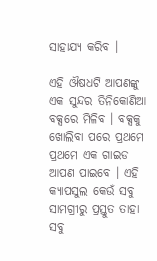ସାହାଯ୍ୟ କରିବ ।

ଏହି ଔଷଧଟି ଆପଣଙ୍କୁ ଏକ ସୁନ୍ଦର ତିନିକୋଣିଆ ବକ୍ସରେ ମିଳିବ । ବକ୍ସକୁ ଖୋଲିବା ପରେ ପ୍ରଥମେ ପ୍ରଥମେ ଏକ ଗାଇଡ ଆପଣ ପାଇବେ । ଏହି କ୍ୟାପସୁଲ କେଉଁ ସବୁ ସାମଗ୍ରୀରୁ ପ୍ରସ୍ତୁତ ତାହା ସବୁ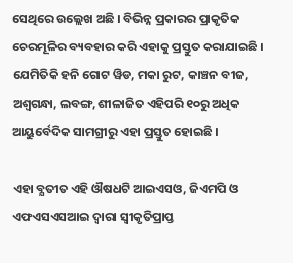ସେଥିରେ ଉଲ୍ଲେଖ ଅଛି । ବିଭିନ୍ନ ପ୍ରକାରର ପ୍ରାକୃତିକ ଚେରମୂଳିର ବ୍ୟବହାର କରି ଏହାକୁ ପ୍ରସ୍ତୁତ କରାଯାଇଛି । ଯେମିତିକି ହନି ଗୋଟ ୱିଡ, ମକା ରୁଟ, କାଞ୍ଚନ ବୀଜ, ଅଶ୍ଵଗନ୍ଧା, ଲବଙ୍ଗ, ଶୀଳାଜିତ ଏହିପରି ୧୦ରୁ ଅଧିକ ଆୟୁର୍ବେଦିକ ସାମଗ୍ରୀରୁ ଏହା ପ୍ରସ୍ତୁତ ହୋଇଛି ।

ଏହା ବ୍ଯତୀତ ଏହି ଔଷଧଟି ଆଇଏସଓ, ଜିଏମପି ଓ ଏଫଏସଏସଆଇ ଦ୍ଵାରା ସ୍ବୀକୃତିପ୍ରାପ୍ତ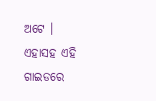ଅଟେ । ଏହାସହ ଏହି ଗାଇଡରେ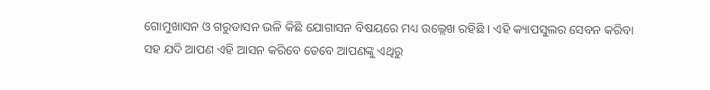ଗୋମୁଖାସନ ଓ ଗରୁଡାସନ ଭଳି କିଛି ଯୋଗାସନ ବିଷୟରେ ମଧ୍ୟ ଉଲ୍ଲେଖ ରହିଛି । ଏହି କ୍ୟାପସୁଲର ସେବନ କରିବା ସହ ଯଦି ଆପଣ ଏହି ଆସନ କରିବେ ତେବେ ଆପଣଙ୍କୁ ଏଥିରୁ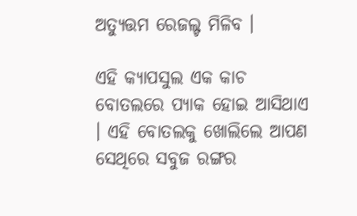ଅତ୍ୟୁତ୍ତମ ରେଜଲ୍ଟ ମିଳିବ ।

ଏହି କ୍ୟାପସୁଲ ଏକ କାଚ ବୋତଲରେ ପ୍ୟାକ ହୋଇ ଆସିଥାଏ । ଏହି ବୋତଲକୁ ଖୋଲିଲେ ଆପଣ ସେଥିରେ ସବୁଜ ରଙ୍ଗର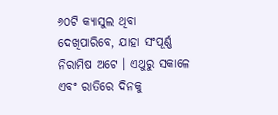୬୦ଟି କ୍ୟାସୁଲ ଥିବା ଦେଖିପାରିବେ, ଯାହା ସଂପୂର୍ଣ୍ଣ ନିରାମିଷ ଅଟେ । ଏଥୁରୁ ସକାଳେ ଏବଂ ରାତିରେ ଦିନକୁ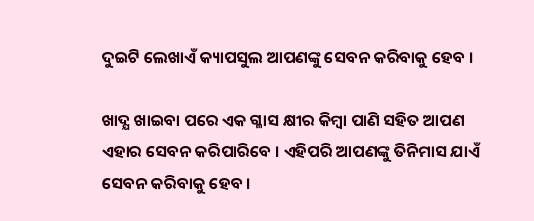ଦୁଇଟି ଲେଖାଏଁ କ୍ୟାପସୁଲ ଆପଣଙ୍କୁ ସେବନ କରିବାକୁ ହେବ ।

ଖାଦ୍ଯ ଖାଇବା ପରେ ଏକ ଗ୍ଳାସ କ୍ଷୀର କିମ୍ବା ପାଣି ସହିତ ଆପଣ ଏହାର ସେବନ କରିପାରିବେ । ଏହିପରି ଆପଣଙ୍କୁ ତିନିମାସ ଯାଏଁ ସେବନ କରିବାକୁ ହେବ ।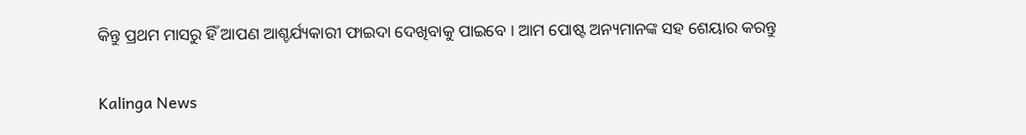କିନ୍ତୁ ପ୍ରଥମ ମାସରୁ ହିଁ ଆପଣ ଆଶ୍ଚର୍ଯ୍ୟକାରୀ ଫାଇଦା ଦେଖିବାକୁ ପାଇବେ । ଆମ ପୋଷ୍ଟ ଅନ୍ୟମାନଙ୍କ ସହ ଶେୟାର କରନ୍ତୁ

Kalinga News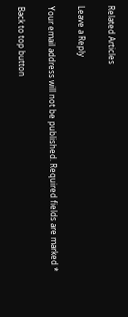Related Articles

Leave a Reply

Your email address will not be published. Required fields are marked *

Back to top button